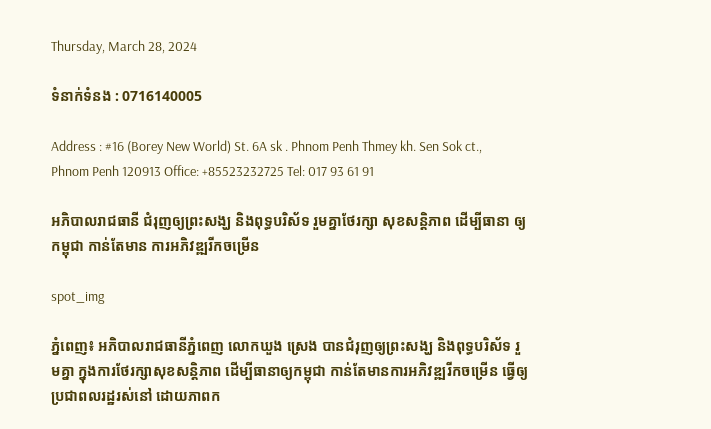Thursday, March 28, 2024

ទំនាក់ទំនង : 0716140005

Address : #16 (Borey New World) St. 6A sk . Phnom Penh Thmey kh. Sen Sok ct., Phnom Penh 120913 Office: +85523232725 Tel: 017 93 61 91

អភិបាលរាជធានី ជំរុញឲ្យព្រះសង្ឃ និងពុទ្ធបរិស័ទ រួមគ្នាថែរក្សា សុខសន្តិភាព ដើម្បីធានា ឲ្យកម្ពុជា កាន់តែមាន ការអភិវឌ្ឍរីកចម្រើន

spot_img

ភ្នំពេញ៖ អភិបាលរាជធានីភ្នំពេញ លោកឃួង ស្រេង បានជំរុញឲ្យព្រះសង្ឃ និងពុទ្ធបរិស័ទ រួមគ្នា ក្នុងការថែរក្សាសុខសន្តិភាព ដើម្បីធានាឲ្យកម្ពុជា កាន់តែមានការអភិវឌ្ឍរីកចម្រើន ធ្វើឲ្យប្រជាពលរដ្ឋរស់នៅ ដោយភាពក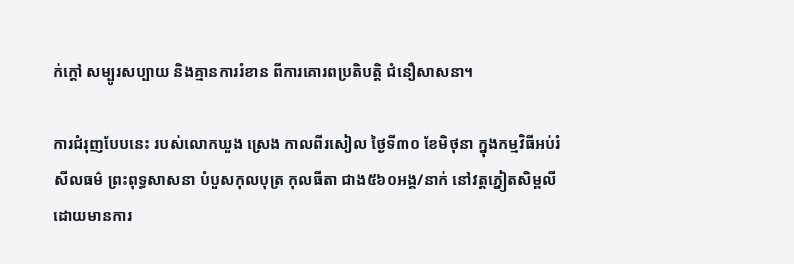ក់ក្តៅ សម្បូរសប្បាយ និងគ្មានការរំខាន ពីការគោរពប្រតិបត្តិ ជំនឿសាសនា។

ការជំរុញបែបនេះ របស់លោកឃួង ស្រេង កាលពីរសៀល ថ្ងៃទី៣០ ខែមិថុនា ក្នុងកម្មវិធីអប់រំសីលធម៌ ព្រះពុទ្ធសាសនា បំបួសកុលបុត្រ កុលធីតា ជាង៥៦០អង្គ/នាក់ នៅវត្តភ្នៀតសិម្ពលី ដោយមានការ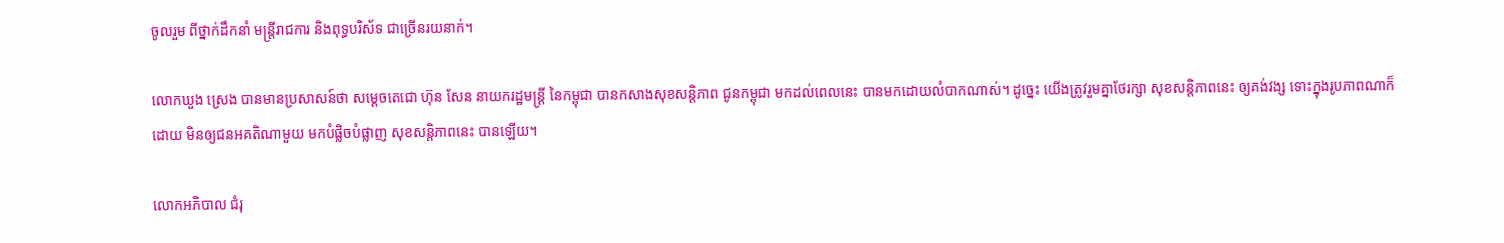ចូលរួម ពីថ្នាក់ដឹកនាំ មន្ត្រីរាជការ និងពុទ្ធបរិស័ទ ជាច្រើនរយនាក់។

លោកឃួង ស្រេង បានមានប្រសាសន៍ថា សម្តេចតេជោ ហ៊ុន សែន នាយករដ្ឋមន្រ្ដី នៃកម្ពុជា បានកសាងសុខសន្តិភាព ជូនកម្ពុជា មកដល់ពេលនេះ បានមកដោយលំបាកណាស់។ ដូច្នេះ យើងត្រូវរួមគ្នាថែរក្សា សុខសន្តិភាពនេះ ឲ្យគង់វង្ស ទោះក្នុងរូបភាពណាក៏ដោយ មិនឲ្យជនអគតិណាមួយ មកបំផ្លិចបំផ្លាញ សុខសន្តិភាពនេះ បានឡើយ។

លោកអភិបាល ជំរុ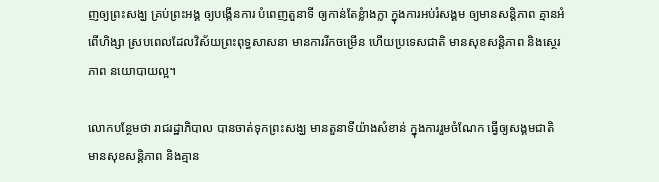ញឲ្យព្រះសង្ឃ គ្រប់ព្រះអង្គ ឲ្យបង្កើនការ បំពេញតួនាទី ឲ្យកាន់តែខ្លំាងក្លា ក្នុងការអប់រំសង្គម ឲ្យមានសន្តិភាព គ្មានអំពើហិង្សា ស្របពេលដែលវិស័យព្រះពុទ្ធសាសនា មានការរីកចម្រើន ហើយប្រទេសជាតិ មានសុខសន្តិភាព និងស្ថេរភាព នយោបាយល្អ។

លោកបន្ថែមថា រាជរដ្ឋាភិបាល បានចាត់ទុកព្រះសង្ឃ មានតួនាទីយ៉ាងសំខាន់ ក្នុងការរួមចំណែក ធ្វើឲ្យសង្គមជាតិ មានសុខសន្តិភាព និងគ្មាន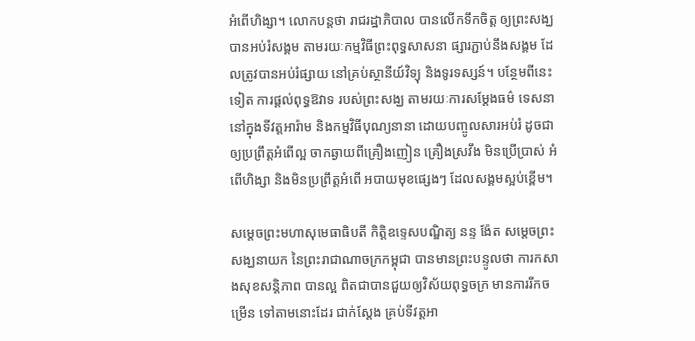អំពើហិង្សា។ លោកបន្តថា រាជរដ្ឋាភិបាល បានលើកទឹកចិត្ត ឲ្យព្រះសង្ឃបានអប់រំសង្គម តាមរយៈកម្មវិធីព្រះពុទ្ធសាសនា ផ្សារភ្ជាប់នឹងសង្គម ដែលត្រូវបានអប់រំផ្សាយ នៅគ្រប់ស្ថានីយ៍វិទ្យុ និងទូរទស្សន៍។ បន្ថែមពីនេះទៀត ការផ្តល់ពុទ្ធឱវាទ របស់ព្រះសង្ឃ តាមរយៈការសម្តែងធម៌ ទេសនា នៅក្នុងទីវត្តអារ៉ាម និងកម្មវិធីបុណ្យនានា ដោយបញ្ចូលសារអប់រំ ដូចជា ឲ្យប្រព្រឹត្តអំពើល្អ ចាកឆ្ងាយពីគ្រឿងញៀន គ្រឿងស្រវឹង មិនប្រើប្រាស់ អំពើហិង្សា និងមិនប្រព្រឹត្តអំពើ អបាយមុខផ្សេងៗ ដែលសង្គមស្អប់ខ្ពើម។

សម្តេចព្រះមហាសុមេធាធិបតី កិត្តិឧទ្ទេសបណ្ឌិត្យ នន្ទ ង៉ែត សម្តេចព្រះសង្ឃនាយក នៃព្រះរាជាណាចក្រកម្ពុជា បានមានព្រះបន្ទូលថា ការកសាងសុខសន្តិភាព បានល្អ ពិតជាបានជួយឲ្យវិស័យពុទ្ធចក្រ មានការរីកចម្រើន ទៅតាមនោះដែរ ជាក់ស្តែង គ្រប់ទីវត្តអា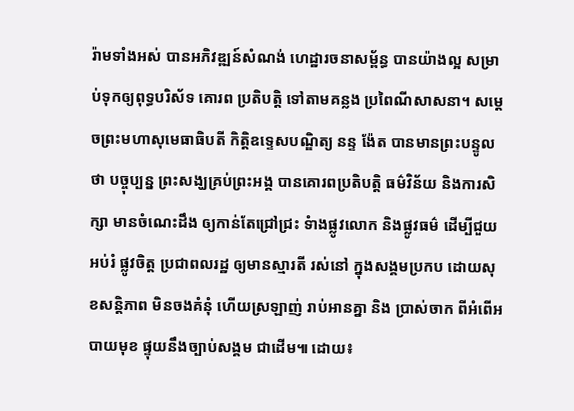រ៉ាមទាំងអស់ បានអភិវឌ្ឍន៍សំណង់ ហេដ្ឋារចនាសម្ព័ន្ធ បានយ៉ាងល្អ សម្រាប់ទុកឲ្យពុទ្ធបរិស័ទ គោរព ប្រតិបត្តិ ទៅតាមគន្លង ប្រពៃណីសាសនា។ សម្តេចព្រះមហាសុមេធាធិបតី កិត្តិឧទ្ទេសបណ្ឌិត្យ នន្ទ ង៉ែត បានមានព្រះបន្ទូលថា បច្ចុប្បន្ន ព្រះសង្ឃគ្រប់ព្រះអង្គ បានគោរពប្រតិបត្តិ ធម៌វិន័យ និងការសិក្សា មានចំណេះដឹង ឲ្យកាន់តែជ្រៅជ្រះ ទំាងផ្លូវលោក និងផ្លូវធម៌ ដើម្បីជួយអប់រំ ផ្លូវចិត្ត ប្រជាពលរដ្ឋ ឲ្យមានស្មារតី រស់នៅ ក្នុងសង្គមប្រកប ដោយសុខសន្តិភាព មិនចងគំនុំ ហើយស្រឡាញ់ រាប់អានគ្នា និង ប្រាស់ចាក ពីអំពើអបាយមុខ ផ្ទុយនឹងច្បាប់សង្គម ជាដើម៕ ដោយ៖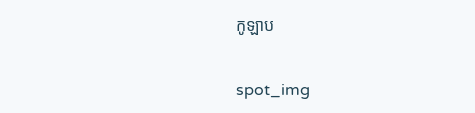កូឡាប

spot_img